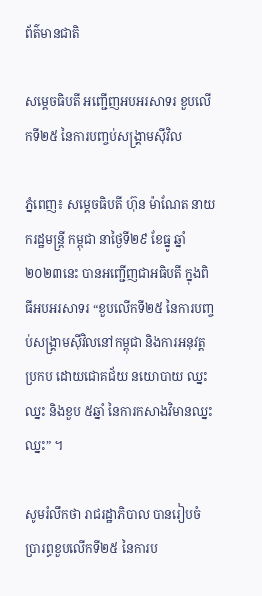ព័ត៌មានជាតិ

សម្តេចធិបតី អញ្ជើញអបអរសាទរ ខួបលើកទី២៥ នៃការបញ្ចប់សង្គ្រាមស៊ីវិល

ភ្នំពេញ៖ សម្តេចធិបតី ហ៊ុន ម៉ាណែត នាយករដ្ឋមន្ត្រី កម្ពុជា នាថ្ងៃទី២៩ ខែធ្នូ ឆ្នាំ២០២៣នេះ បានអញ្ជើញជាអធិបតី ក្នុងពិធីអបអរសាទរ “ខួបលើកទី២៥ នៃការបញ្ចប់សង្គ្រាមស៊ីវិលនៅកម្ពុជា និងការអនុវត្តប្រកប ដោយជោគជ័យ នយោបាយ ឈ្នះ ឈ្នះ និងខួប ៥ឆ្នាំ នៃការកសាងវិមានឈ្នះ ឈ្នះ” ។

សូមរំលឹកថា រាជរដ្ឋាភិបាល បានរៀបចំប្រារព្ធខួបលើកទី២៥ នៃការប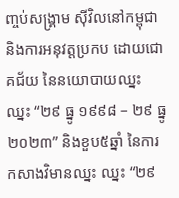ញ្ចប់សង្គ្រាម ស៊ីវិលនៅកម្ពុជា និងការអនុវត្តប្រកប ដោយជោគជ័យ នៃនយោបាយឈ្នះ ឈ្នះ “២៩ ធ្នូ ១៩៩៨ – ២៩ ធ្នូ ២០២៣” និងខួប៥ឆ្នាំ នៃការកសាងវិមានឈ្នះ ឈ្នះ “២៩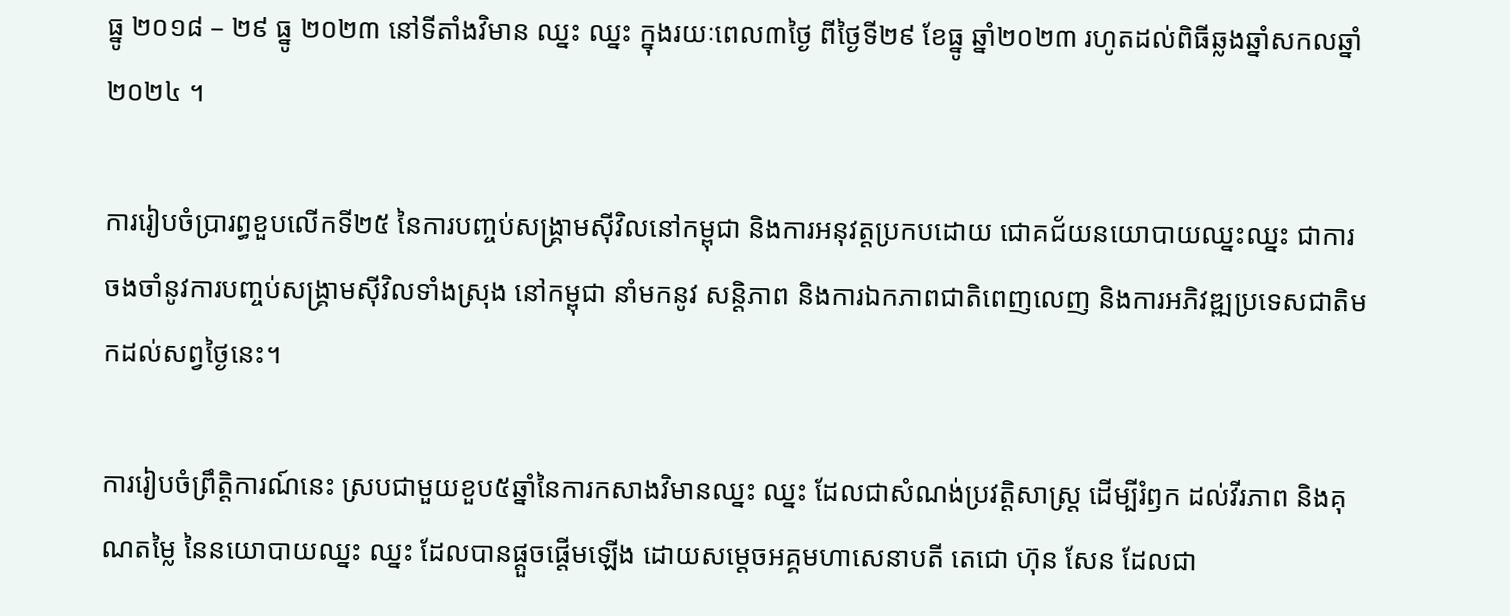ធ្នូ ២០១៨ – ២៩ ធ្នូ ២០២៣ នៅទីតាំងវិមាន ឈ្នះ ឈ្នះ ក្នុងរយៈពេល៣ថ្ងៃ ពីថ្ងៃទី២៩ ខែធ្នូ ឆ្នាំ២០២៣ រហូតដល់ពិធីឆ្លងឆ្នាំសកលឆ្នាំ២០២៤ ។

ការរៀបចំប្រារព្ធខួបលើកទី២៥ នៃការបញ្ចប់សង្គ្រាមស៊ីវិលនៅកម្ពុជា និងការអនុវត្តប្រកបដោយ ជោគជ័យនយោបាយឈ្នះឈ្នះ ជាការចងចាំនូវការបញ្ចប់សង្គ្រាមស៊ីវិលទាំងស្រុង នៅកម្ពុជា នាំមកនូវ សន្តិភាព និងការឯកភាពជាតិពេញលេញ និងការអភិវឌ្ឍប្រទេសជាតិមកដល់សព្វថ្ងៃនេះ។

ការរៀបចំព្រឹត្តិការណ៍នេះ ស្របជាមួយខួប៥ឆ្នាំនៃការកសាងវិមានឈ្នះ ឈ្នះ ដែលជាសំណង់ប្រវត្តិសាស្ត្រ ដើម្បីរំឭក ដល់វីរភាព និងគុណតម្លៃ នៃនយោបាយឈ្នះ ឈ្នះ ដែលបានផ្តួចផ្តើមឡើង ដោយសម្តេចអគ្គមហាសេនាបតី តេជោ ហ៊ុន សែន ដែលជា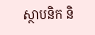ស្ថាបនិក និ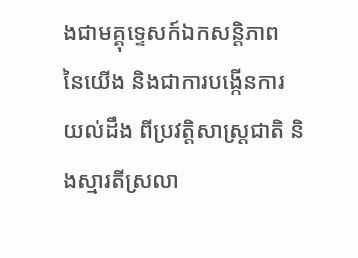ងជាមគ្គុទ្ទេសក៍ឯកសន្តិភាព នៃយើង និងជាការបង្កើនការយល់ដឹង ពីប្រវត្តិសាស្ត្រជាតិ និងស្មារតីស្រលា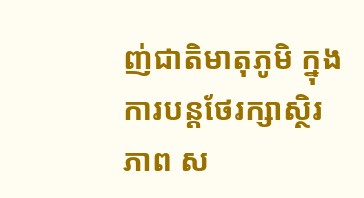ញ់ជាតិមាតុភូមិ ក្នុងការបន្តថែរក្សាស្ថិរភាព ស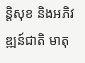ន្តិសុខ និងអភិវឌ្ឍន៍ជាតិ មាតុ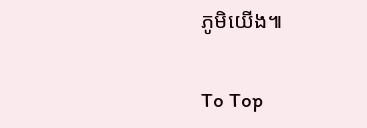ភូមិយើង៕

To Top